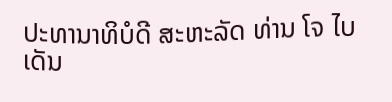ປະທານາທິບໍດີ ສະຫະລັດ ທ່ານ ໂຈ ໄບເດັນ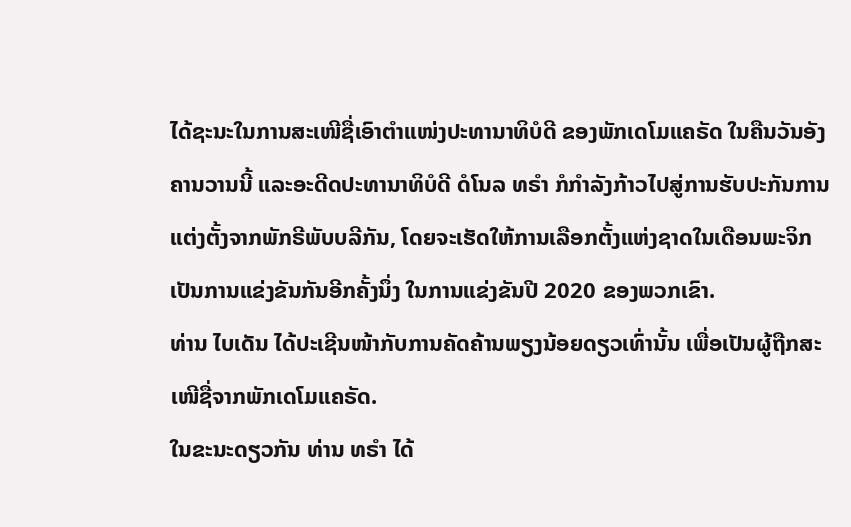ໄດ້ຊະນະໃນການສະເໜີຊື່ເອົາຕໍາແໜ່ງປະທານາທິບໍດີ ຂອງພັກເດໂມແຄຣັດ ໃນຄືນວັນອັງຄານວານນີ້ ແລະອະດີດປະທານາທິບໍດີ ດໍໂນລ ທຣຳ ກໍກໍາລັງກ້າວໄປສູ່ການຮັບປະກັນການແຕ່ງຕັ້ງຈາກພັກຣີພັບບລີກັນ, ໂດຍຈະເຮັດໃຫ້ການເລືອກຕັ້ງແຫ່ງຊາດໃນເດືອນພະຈິກ ເປັນການແຂ່ງຂັນກັນອີກຄັ້ງນຶ່ງ ໃນການແຂ່ງຂັນປີ 2020 ຂອງພວກເຂົາ.
ທ່ານ ໄບເດັນ ໄດ້ປະເຊີນໜ້າກັບການຄັດຄ້ານພຽງນ້ອຍດຽວເທົ່ານັ້ນ ເພື່ອເປັນຜູ້ຖືກສະເໜີຊື່ຈາກພັກເດໂມແຄຣັດ.
ໃນຂະນະດຽວກັນ ທ່ານ ທຣຳ ໄດ້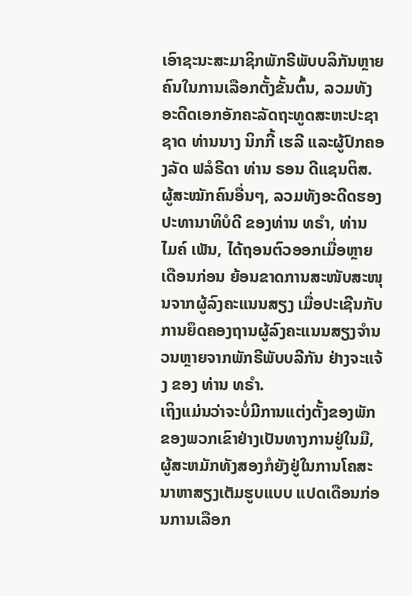ເອົາຊະນະສະມາຊິກພັກຣີພັບບລິກັນຫຼາຍຄົນໃນການເລືອກຕັ້ງຂັ້ນຕົ້ນ, ລວມທັງອະດີດເອກອັກຄະລັດຖະທູດສະຫະປະຊາຊາດ ທ່ານນາງ ນິກກີ້ ເຮລີ ແລະຜູ້ປົກຄອງລັດ ຟລໍຣີດາ ທ່ານ ຣອນ ດີແຊນຕິສ. ຜູ້ສະໝັກຄົນອື່ນໆ, ລວມທັງອະດີດຮອງປະທານາທິບໍດີ ຂອງທ່ານ ທຣຳ, ທ່ານ ໄມຄ໌ ເພັນ, ໄດ້ຖອນຕົວອອກເມື່ອຫຼາຍເດືອນກ່ອນ ຍ້ອນຂາດການສະໜັບສະໜຸນຈາກຜູ້ລົງຄະແນນສຽງ ເມື່ອປະເຊີນກັບການຍຶດຄອງຖານຜູ້ລົງຄະແນນສຽງຈຳນວນຫຼາຍຈາກພັກຣີພັບບລີກັນ ຢ່າງຈະແຈ້ງ ຂອງ ທ່ານ ທຣຳ.
ເຖິງແມ່ນວ່າຈະບໍ່ມີການແຕ່ງຕັ້ງຂອງພັກຂອງພວກເຂົາຢ່າງເປັນທາງການຢູ່ໃນມື, ຜູ້ສະຫມັກທັງສອງກໍຍັງຢູ່ໃນການໂຄສະນາຫາສຽງເຕັມຮູບແບບ ແປດເດືອນກ່ອນການເລືອກ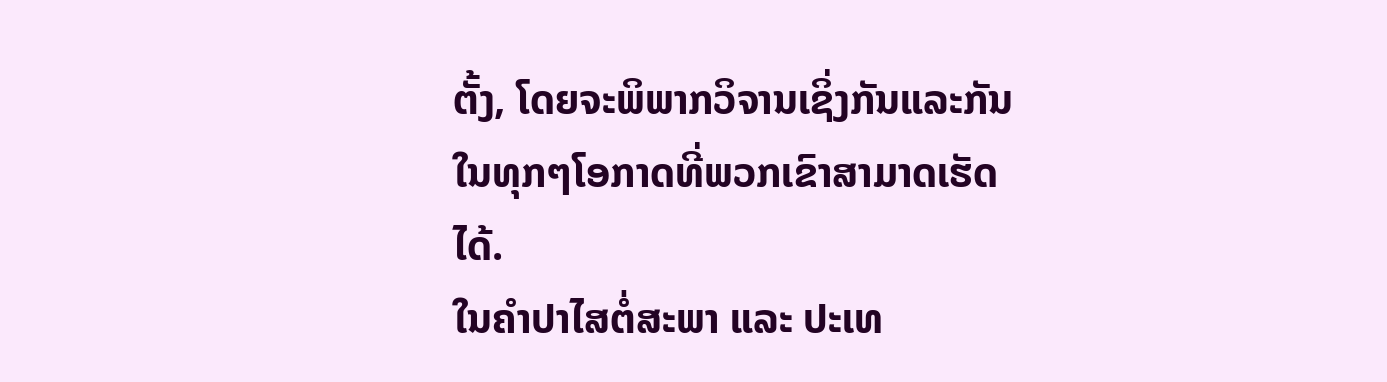ຕັ້ງ, ໂດຍຈະພິພາກວິຈານເຊິ່ງກັນແລະກັນ ໃນທຸກໆໂອກາດທີ່ພວກເຂົາສາມາດເຮັດໄດ້.
ໃນຄໍາປາໄສຕໍ່ສະພາ ແລະ ປະເທ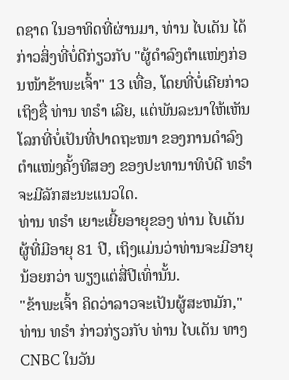ດຊາດ ໃນອາທິດທີ່ຜ່ານມາ, ທ່ານ ໄບເດັນ ໄດ້ກ່າວສິ່ງທີ່ບໍ່ດີກ່ຽວກັບ "ຜູ້ດຳລົງຕຳແໜ່ງກ່ອນໜ້າຂ້າພະເຈົ້າ" 13 ເທື່ອ, ໂດຍທີ່ບໍ່ເຄີຍກ່າວເຖິງຊື່ ທ່ານ ທຣຳ ເລີຍ, ແຕ່ພັນລະນາໃຫ້ເຫັນໂລກທີ່ບໍ່ເປັນທີ່ປາດຖະໜາ ຂອງການດຳລົງຕໍາແໜ່ງຄັ້ງທີສອງ ຂອງປະທານາທິບໍດີ ທຣຳ ຈະມີລັກສະນະແນວໃດ.
ທ່ານ ທຣຳ ເຍາະເຍີ້ຍອາຍຸຂອງ ທ່ານ ໄບເດັນ ຜູ້ທີ່ມີອາຍຸ 81 ປີ, ເຖິງແມ່ນວ່າທ່ານຈະມີອາຍຸນ້ອຍກວ່າ ພຽງແຕ່ສີ່ປີເທົ່ານັ້ນ.
"ຂ້າພະເຈົ້າ ຄິດວ່າລາວຈະເປັນຜູ້ສະຫມັກ," ທ່ານ ທຣຳ ກ່າວກ່ຽວກັບ ທ່ານ ໄບເດັນ ທາງ CNBC ໃນວັນ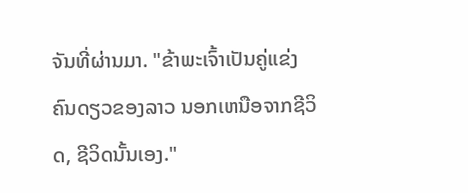ຈັນທີ່ຜ່ານມາ. "ຂ້າພະເຈົ້າເປັນຄູ່ແຂ່ງຄົນດຽວຂອງລາວ ນອກເຫນືອຈາກຊີວິດ, ຊີວິດນັ້ນເອງ."